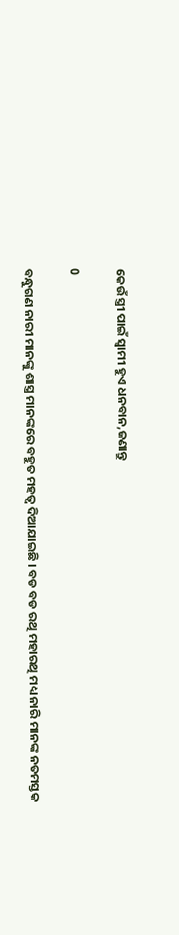କେଉଁ ସ୍ତ୍ରୀ ପାଇଁ ସ୍ଵାମୀ ହୁଏ ଧନବାନ,ଜଣାନ୍ତୁ

0

ବନ୍ଧୁଗଣ ନାରୀ ମାନଙ୍କୁ ଶାସ୍ତ୍ର ମାନଙ୍କରେ ବହୁତ ମହତ୍ଵ ଦିଆଯାଇଛି । ବଡ ବଡ ରଥି ମହାରଥି ମଧ୍ୟ ନାରି ମାନଙ୍କ ନତମସ୍ତକ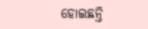ହୋଇଛନ୍ତି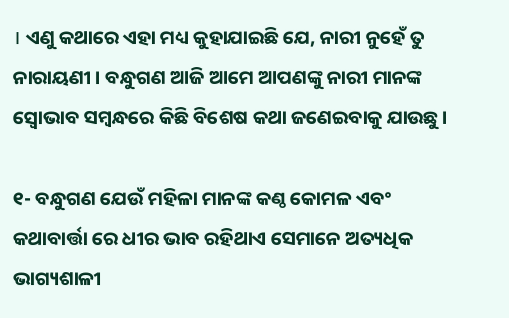। ଏଣୁ କଥାରେ ଏହା ମଧ୍ୟ କୁହାଯାଇଛି ଯେ, ନାରୀ ନୁହେଁ ତୁ ନାରାୟଣୀ । ବନ୍ଧୁଗଣ ଆଜି ଆମେ ଆପଣଙ୍କୁ ନାରୀ ମାନଙ୍କ ସ୍ଵୋଭାବ ସମ୍ବନ୍ଧରେ କିଛି ବିଶେଷ କଥା ଜଣେଇବାକୁ ଯାଉଛୁ ।

୧- ବନ୍ଧୁଗଣ ଯେଉଁ ମହିଳା ମାନଙ୍କ କଣ୍ଠ କୋମଳ ଏବଂ କଥାବାର୍ତ୍ତା ରେ ଧୀର ଭାବ ରହିଥାଏ ସେମାନେ ଅତ୍ୟଧିକ ଭାଗ୍ୟଶାଳୀ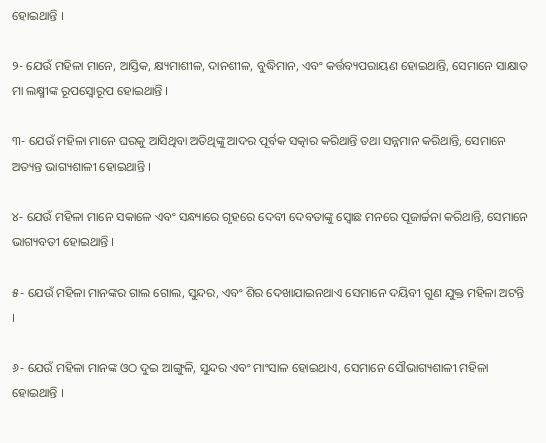ହୋଇଥାନ୍ତି ।

୨- ଯେଉଁ ମହିଳା ମାନେ, ଆସ୍ତିକ, କ୍ଷ୍ୟମାଶୀଳ, ଦାନଶୀଳ, ବୁଦ୍ଧିମାନ, ଏବଂ କର୍ତ୍ତବ୍ୟପରାୟଣ ହୋଇଥାନ୍ତି, ସେମାନେ ସାକ୍ଷାତ ମା ଲକ୍ଷ୍ମୀଙ୍କ ରୂପସ୍ଵୋରୂପ ହୋଇଥାନ୍ତି ।

୩- ଯେଉଁ ମହିଳା ମାନେ ଘରକୁ ଆସିଥିବା ଅତିଥିଙ୍କୁ ଆଦର ପୂର୍ବକ ସତ୍କାର କରିଥାନ୍ତି ତଥା ସନ୍ନମାନ କରିଥାନ୍ତି, ସେମାନେ ଅତ୍ୟନ୍ତ ଭାଗ୍ୟଶାଳୀ ହୋଇଥାନ୍ତି ।

୪- ଯେଉଁ ମହିଳା ମାନେ ସକାଳେ ଏବଂ ସନ୍ଧ୍ୟାରେ ଗୃହରେ ଦେବୀ ଦେବତାଙ୍କୁ ସ୍ଵୋଛ ମନରେ ପୂଜାର୍ଚ୍ଚନା କରିଥାନ୍ତି, ସେମାନେ ଭାଗ୍ୟବତୀ ହୋଇଥାନ୍ତି ।

୫- ଯେଉଁ ମହିଳା ମାନଙ୍କର ଗାଲ ଗୋଲ, ସୁନ୍ଦର, ଏବଂ ଶିର ଦେଖାଯାଇନଥାଏ ସେମାନେ ଦୟିବୀ ଗୁଣ ଯୁକ୍ତ ମହିଳା ଅଟନ୍ତି ।

୬- ଯେଉଁ ମହିଳା ମାନଙ୍କ ଓଠ ଦୁଇ ଆଙ୍ଗୁଳି, ସୁନ୍ଦର ଏବଂ ମାଂସାଳ ହୋଇଥାଏ, ସେମାନେ ସୌଭାଗ୍ୟଶାଳୀ ମହିଳା ହୋଇଥାନ୍ତି ।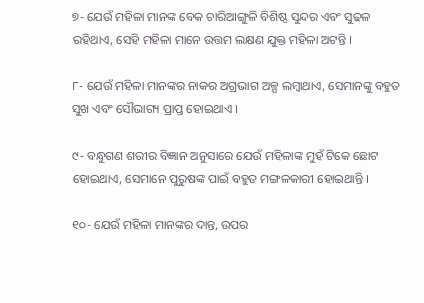୭- ଯେଉଁ ମହିଳା ମାନଙ୍କ ବେକ ଚାରିଆଙ୍ଗୁଳି ବିଶିଷ୍ଠ ସୁନ୍ଦର ଏବଂ ସୁଢଳ ରହିଥାଏ, ସେହି ମହିଳା ମାନେ ଉତ୍ତମ ଲକ୍ଷଣ ଯୁକ୍ତ ମହିଳା ଅଟନ୍ତି ।

୮- ଯେଉଁ ମହିଳା ମାନଙ୍କର ନାକର ଅଗ୍ରଭାଗ ଅଳ୍ପ ଲମ୍ବାଥାଏ, ସେମାନଙ୍କୁ ବହୁତ ସୁଖ ଏବଂ ସୌଭାଗ୍ୟ ପ୍ରାପ୍ତ ହୋଇଥାଏ ।

୯- ବନ୍ଧୁଗଣ ଶରୀର ବିଜ୍ଞାନ ଅନୁସାରେ ଯେଉଁ ମହିଳାଙ୍କ ମୁହଁ ଟିକେ ଛୋଟ ହୋଇଥାଏ, ସେମାନେ ପୁରୁଷଙ୍କ ପାଇଁ ବହୁତ ମଙ୍ଗଳକାରୀ ହୋଇଥାନ୍ତି ।

୧୦- ଯେଉଁ ମହିଳା ମାନଙ୍କର ଦାନ୍ତ, ଉପର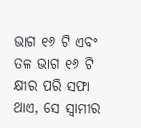ଭାଗ ୧୬ ଟି ଏବଂ ତଳ ଭାଗ ୧୬ ଟି କ୍ଷୀର ପରି ସଫା ଥାଏ, ସେ ସ୍ବାମୀର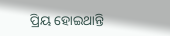ପ୍ରିୟ ହୋଇଥାନ୍ତି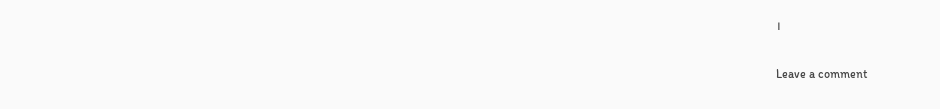।

Leave a comment